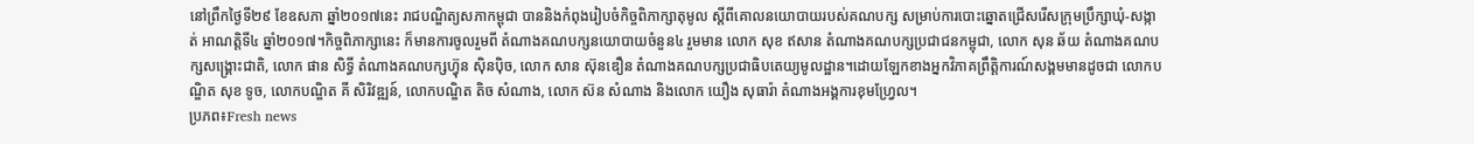នៅព្រឹកថ្ងៃទី២៩ ខែឧសភា ឆ្នាំ២០១៧នេះ រាជបណ្ឌិត្យសភាកម្ពុជា បាននិងកំពុងរៀបចំកិច្ចពិភាក្សាតុមូល ស្ដីពីគោលនយោបាយរបស់គណបក្ស សម្រាប់ការបោះឆ្នោតជ្រើសរើសក្រុមប្រឹក្សាឃុំ-សង្កាត់ អាណត្តិទី៤ ឆ្នាំ២០១៧។កិច្ចពិភាក្សានេះ ក៏មានការចូលរួមពី តំណាងគណបក្សនយោបាយចំនួន៤ រួមមាន លោក សុខ ឥសាន តំណាងគណបក្សប្រជាជនកម្ពុជា, លោក សុន ឆ័យ តំណាងគណបក្សសង្គ្រោះជាតិ, លោក ផាន សិទ្ធី តំណាងគណបក្សហ្វ៊ុន ស៊ិនប៉ិច, លោក សាន ស៊ុនឌឿន តំណាងគណបក្សប្រជាធិបតេយ្យមូលដ្ឋាន។ដោយឡែកខាងអ្នកវិភាគព្រឹត្តិការណ៍សង្គមមានដូចជា លោកបណ្ឌិត សុខ ទូច, លោកបណ្ឌិត គី សិរិវឌ្ឍន៍, លោកបណ្ឌិត តិច សំណាង, លោក ស៊ន សំណាង និងលោក យឿង សុធារ៉ា តំណាងអង្គការខុមហ្វ្រែល។
ប្រភព៖Fresh news